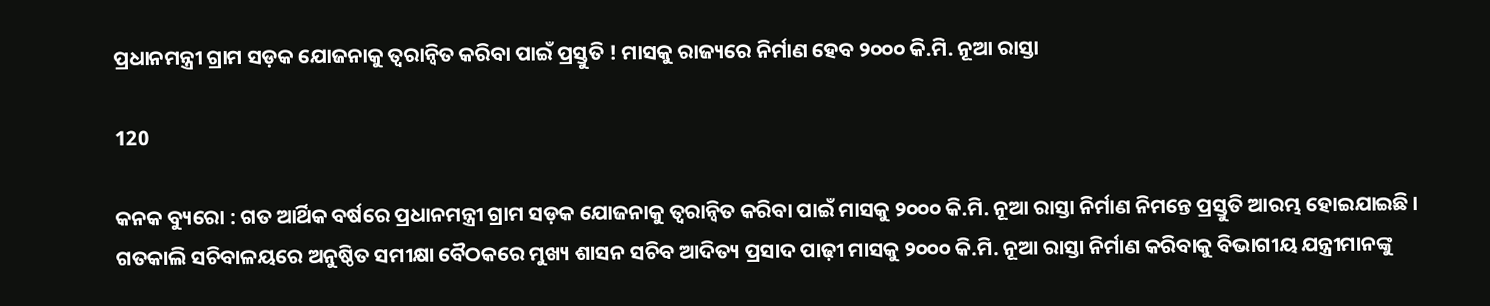ପ୍ରଧାନମନ୍ତ୍ରୀ ଗ୍ରାମ ସଡ଼କ ଯୋଜନାକୁ ତ୍ବରାନ୍ବିତ କରିବା ପାଇଁ ପ୍ରସ୍ତୁତି ! ମାସକୁ ରାଜ୍ୟରେ ନିର୍ମାଣ ହେବ ୨୦୦୦ କି.ମି. ନୂଆ ରାସ୍ତା

120

କନକ ବ୍ୟୁରୋ : ଗତ ଆର୍ଥିକ ବର୍ଷରେ ପ୍ରଧାନମନ୍ତ୍ରୀ ଗ୍ରାମ ସଡ଼କ ଯୋଜନାକୁ ତ୍ବରାନ୍ବିତ କରିବା ପାଇଁ ମାସକୁ ୨୦୦୦ କି.ମି. ନୂଆ ରାସ୍ତା ନିର୍ମାଣ ନିମନ୍ତେ ପ୍ରସ୍ତୁତି ଆରମ୍ଭ ହୋଇଯାଇଛି । ଗତକାଲି ସଚିବାଳୟରେ ଅନୁଷ୍ଠିତ ସମୀକ୍ଷା ବୈଠକରେ ମୁଖ୍ୟ ଶାସନ ସଚିବ ଆଦିତ୍ୟ ପ୍ରସାଦ ପାଢ଼ୀ ମାସକୁ ୨୦୦୦ କି.ମି. ନୂଆ ରାସ୍ତା ନିର୍ମାଣ କରିବାକୁ ବିଭାଗୀୟ ଯନ୍ତ୍ରୀମାନଙ୍କୁ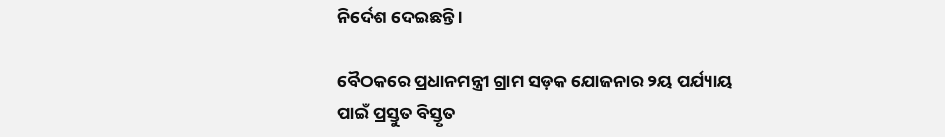ନିର୍ଦେଶ ଦେଇଛନ୍ତି ।

ବୈଠକରେ ପ୍ରଧାନମନ୍ତ୍ରୀ ଗ୍ରାମ ସଡ଼କ ଯୋଜନାର ୨ୟ ପର୍ଯ୍ୟାୟ ପାଇଁ ପ୍ରସ୍ତୁତ ବିସ୍ତୃତ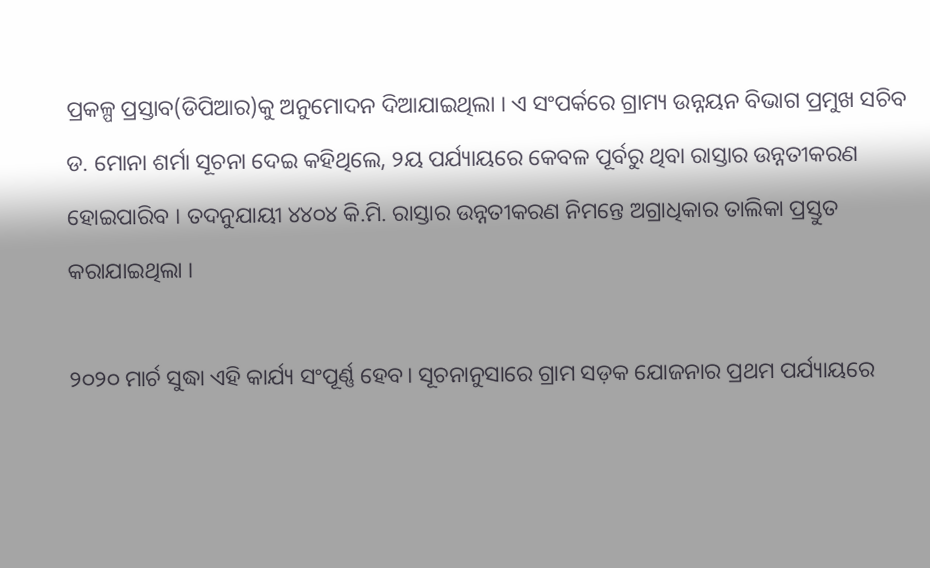ପ୍ରକଳ୍ପ ପ୍ରସ୍ତାବ(ଡିପିଆର)କୁ ଅନୁମୋଦନ ଦିଆଯାଇଥିଲା । ଏ ସଂପର୍କରେ ଗ୍ରାମ୍ୟ ଉନ୍ନୟନ ବିଭାଗ ପ୍ରମୁଖ ସଚିବ ଡ. ମୋନା ଶର୍ମା ସୂଚନା ଦେଇ କହିଥିଲେ, ୨ୟ ପର୍ଯ୍ୟାୟରେ କେବଳ ପୂର୍ବରୁ ଥିବା ରାସ୍ତାର ଉନ୍ନତୀକରଣ ହୋଇପାରିବ । ତଦନୁଯାୟୀ ୪୪୦୪ କି.ମି. ରାସ୍ତାର ଉନ୍ନତୀକରଣ ନିମନ୍ତେ ଅଗ୍ରାଧିକାର ତାଲିକା ପ୍ରସ୍ତୁତ କରାଯାଇଥିଲା ।

୨୦୨୦ ମାର୍ଚ ସୁଦ୍ଧା ଏହି କାର୍ଯ୍ୟ ସଂପୂର୍ଣ୍ଣ ହେବ। ସୂଚନାନୁସାରେ ଗ୍ରାମ ସଡ଼କ ଯୋଜନାର ପ୍ରଥମ ପର୍ଯ୍ୟାୟରେ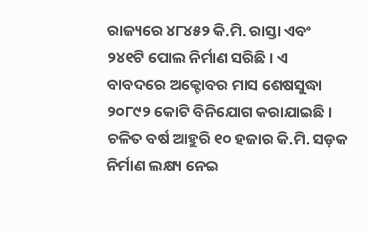ରାଜ୍ୟରେ ୪୮୪୫୨ କି.ମି. ରାସ୍ତା ଏବଂ ୨୪୧ଟି ପୋଲ ନିର୍ମାଣ ସରିଛି । ଏ ବାବଦରେ ଅକ୍ଟୋବର ମାସ ଶେଷସୁଦ୍ଧା ୨୦୮୯୨ କୋଟି ବିନିଯୋଗ କରାଯାଇଛି । ଚଳିତ ବର୍ଷ ଆହୁରି ୧୦ ହଜାର କି.ମି. ସଡ଼କ ନିର୍ମାଣ ଲକ୍ଷ୍ୟ ନେଇ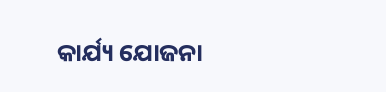କାର୍ଯ୍ୟ ଯୋଜନା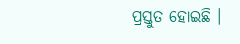ପ୍ରସ୍ତୁତ ହୋଇଛି ।